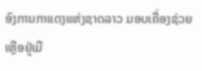ອົງການກາແດງແຫ່ງຊາດລາວ ມອບເຄື່ອງຊ່ວຍເຫຼືອຢູ່ເມື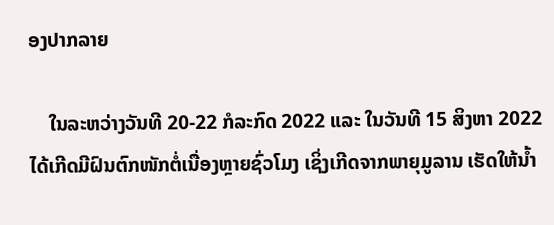ອງປາກລາຍ

    ໃນລະຫວ່າງວັນທີ 20-22 ກໍລະກົດ 2022 ແລະ ໃນວັນທີ 15 ສິງຫາ 2022 ໄດ້ເກີດມີຝົນຕົກໜັກຕໍ່ເນື່ອງຫຼາຍຊົ່ວໂມງ ເຊິ່ງເກີດຈາກພາຍຸມູລານ ເຮັດໃຫ້ນໍ້າ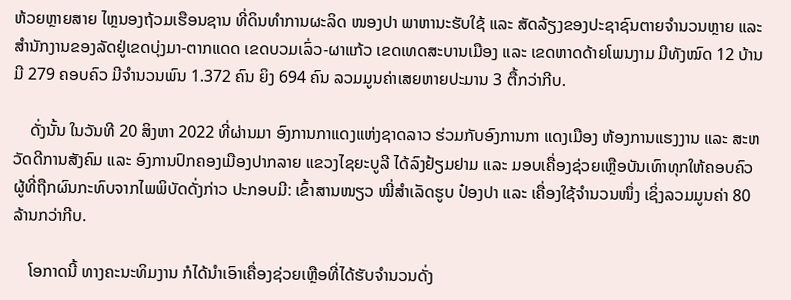ຫ້ວຍຫຼາຍສາຍ ໄຫຼນອງຖ້ວມເຮືອນຊານ ທີ່ດິນທໍາການຜະລິດ ໜອງປາ ພາຫານະຮັບໃຊ້ ແລະ ສັດລ້ຽງຂອງປະຊາຊົນຕາຍຈຳນວນຫຼາຍ ແລະ ສໍານັກງານຂອງລັດຢູ່ເຂດບຸ່ງມາ-ຕາກແດດ ເຂດບວມເລົ່ວ-ຜາແກ້ວ ເຂດເທດສະບານເມືອງ ແລະ ເຂດຫາດດ້າຍໂພນງາມ ມີທັງໝົດ 12 ບ້ານ ມີ 279 ຄອບຄົວ ມີຈໍານວນພົນ 1.372 ຄົນ ຍິງ 694 ຄົນ ລວມມູນຄ່າເສຍຫາຍປະມານ 3 ຕື້ກວ່າກີບ.

    ດັ່ງນັ້ນ ໃນວັນທີ 20 ສິງຫາ 2022 ທີ່ຜ່ານມາ ອົງການກາແດງແຫ່ງຊາດລາວ ຮ່ວມກັບອົງການກາ ແດງເມືອງ ຫ້ອງການແຮງງານ ແລະ ສະຫວັດດີການສັງຄົມ ແລະ ອົງການປົກຄອງເມືອງປາກລາຍ ແຂວງໄຊຍະບູລີ ໄດ້ລົງຢ້ຽມຢາມ ແລະ ມອບເຄື່ອງຊ່ວຍເຫຼືອບັນເທົາທຸກໃຫ້ຄອບຄົວຜູ້ທີ່ຖືກຜົນກະທົບຈາກໄພພິບັດດັ່ງກ່າວ ປະກອບມີ: ເຂົ້າສານໜຽວ ໝີ່ສໍາເລັດຮູບ ປ໋ອງປາ ແລະ ເຄື່ອງໃຊ້ຈຳນວນໜຶ່ງ ເຊິ່ງລວມມູນຄ່າ 80 ລ້ານກວ່າກີບ.

    ໂອກາດນີ້ ທາງຄະນະທິມງານ ກໍໄດ້ນຳເອົາເຄື່ອງຊ່ວຍເຫຼືອທີ່ໄດ້ຮັບຈຳນວນດັ່ງ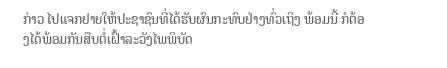ກ່າວ ໄປແຈກຢາຍໃຫ້ປະຊາຊົນທີ່ໄດ້ຮັບຜົນກະທົບຢ່າງທົ່ວເຖິງ ພ້ອມນີ້ ກໍຕ້ອງໄດ້ພ້ອມກັນສືບຕໍ່ເຝົ້າລະວັງໄພພິບັດ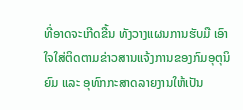ທີ່ອາດຈະເກີດຂື້ນ ທັງວາງແຜນການຮັບມື ເອົາໃຈໃສ່ຕິດຕາມຂ່າວສານແຈ້ງການຂອງກົມອຸຕຸນິຍົມ ແລະ ອຸທົກກະສາດລາຍງານໃຫ້ເປັນ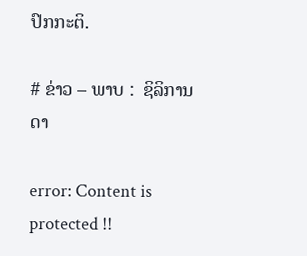ປົກກະຕິ.

# ຂ່າວ – ພາບ :  ຊິລິການດາ

error: Content is protected !!